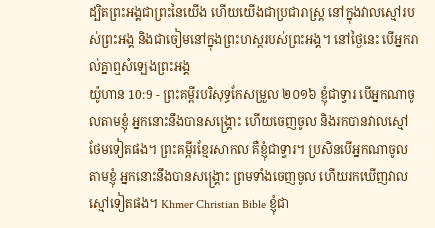ដ្បិតព្រះអង្គជាព្រះនៃយើង ហើយយើងជាប្រជារាស្ត្រ នៅក្នុងវាលស្មៅរបស់ព្រះអង្គ និងជាចៀមនៅក្នុងព្រះហស្តរបស់ព្រះអង្គ។ នៅថ្ងៃនេះ បើអ្នករាល់គ្នាឮសំឡេងព្រះអង្គ
យ៉ូហាន 10:9 - ព្រះគម្ពីរបរិសុទ្ធកែសម្រួល ២០១៦ ខ្ញុំជាទ្វារ បើអ្នកណាចូលតាមខ្ញុំ អ្នកនោះនឹងបានសង្គ្រោះ ហើយចេញចូល និងរកបានវាលស្មៅថែមទៀតផង។ ព្រះគម្ពីរខ្មែរសាកល គឺខ្ញុំជាទ្វារ។ ប្រសិនបើអ្នកណាចូលតាមខ្ញុំ អ្នកនោះនឹងបានសង្គ្រោះ ព្រមទាំងចេញចូល ហើយរកឃើញវាលស្មៅទៀតផង។ Khmer Christian Bible ខ្ញុំជា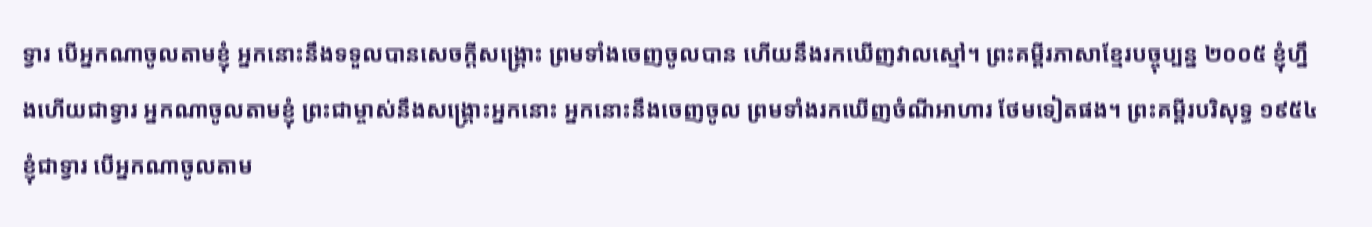ទ្វារ បើអ្នកណាចូលតាមខ្ញុំ អ្នកនោះនឹងទទួលបានសេចក្ដីសង្រ្គោះ ព្រមទាំងចេញចូលបាន ហើយនឹងរកឃើញវាលស្មៅ។ ព្រះគម្ពីរភាសាខ្មែរបច្ចុប្បន្ន ២០០៥ ខ្ញុំហ្នឹងហើយជាទ្វារ អ្នកណាចូលតាមខ្ញុំ ព្រះជាម្ចាស់នឹងសង្គ្រោះអ្នកនោះ អ្នកនោះនឹងចេញចូល ព្រមទាំងរកឃើញចំណីអាហារ ថែមទៀតផង។ ព្រះគម្ពីរបរិសុទ្ធ ១៩៥៤ ខ្ញុំជាទ្វារ បើអ្នកណាចូលតាម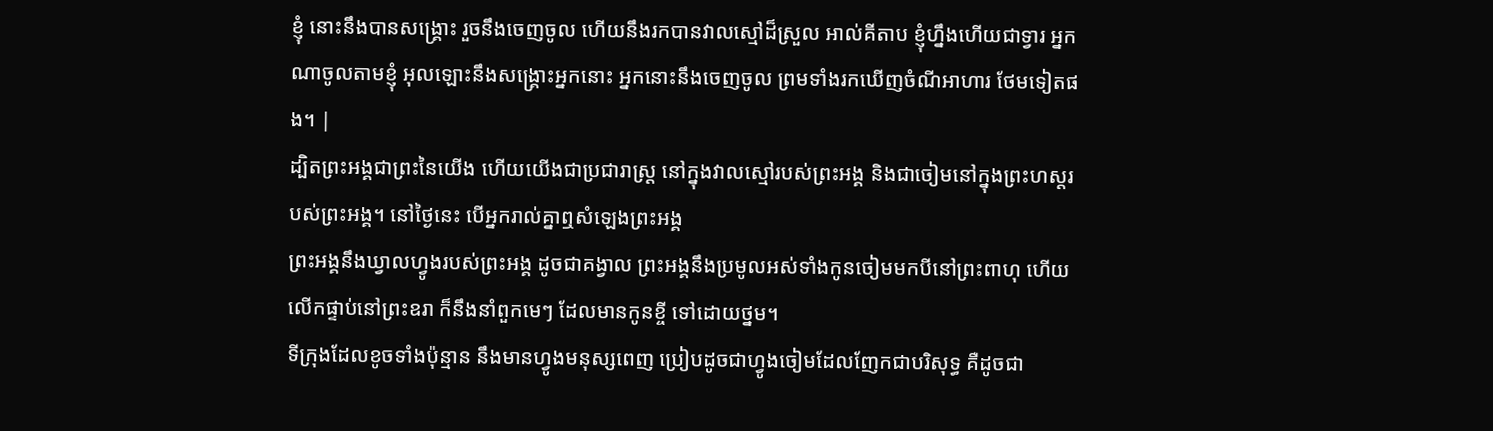ខ្ញុំ នោះនឹងបានសង្គ្រោះ រួចនឹងចេញចូល ហើយនឹងរកបានវាលស្មៅដ៏ស្រួល អាល់គីតាប ខ្ញុំហ្នឹងហើយជាទ្វារ អ្នកណាចូលតាមខ្ញុំ អុលឡោះនឹងសង្គ្រោះអ្នកនោះ អ្នកនោះនឹងចេញចូល ព្រមទាំងរកឃើញចំណីអាហារ ថែមទៀតផង។ |
ដ្បិតព្រះអង្គជាព្រះនៃយើង ហើយយើងជាប្រជារាស្ត្រ នៅក្នុងវាលស្មៅរបស់ព្រះអង្គ និងជាចៀមនៅក្នុងព្រះហស្តរបស់ព្រះអង្គ។ នៅថ្ងៃនេះ បើអ្នករាល់គ្នាឮសំឡេងព្រះអង្គ
ព្រះអង្គនឹងឃ្វាលហ្វូងរបស់ព្រះអង្គ ដូចជាគង្វាល ព្រះអង្គនឹងប្រមូលអស់ទាំងកូនចៀមមកបីនៅព្រះពាហុ ហើយលើកផ្ទាប់នៅព្រះឧរា ក៏នឹងនាំពួកមេៗ ដែលមានកូនខ្ចី ទៅដោយថ្នម។
ទីក្រុងដែលខូចទាំងប៉ុន្មាន នឹងមានហ្វូងមនុស្សពេញ ប្រៀបដូចជាហ្វូងចៀមដែលញែកជាបរិសុទ្ធ គឺដូចជា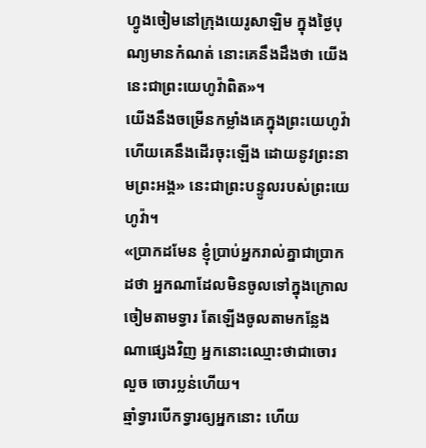ហ្វូងចៀមនៅក្រុងយេរូសាឡិម ក្នុងថ្ងៃបុណ្យមានកំណត់ នោះគេនឹងដឹងថា យើងនេះជាព្រះយេហូវ៉ាពិត»។
យើងនឹងចម្រើនកម្លាំងគេក្នុងព្រះយេហូវ៉ា ហើយគេនឹងដើរចុះឡើង ដោយនូវព្រះនាមព្រះអង្គ» នេះជាព្រះបន្ទូលរបស់ព្រះយេហូវ៉ា។
«ប្រាកដមែន ខ្ញុំប្រាប់អ្នករាល់គ្នាជាប្រាកដថា អ្នកណាដែលមិនចូលទៅក្នុងក្រោលចៀមតាមទ្វារ តែឡើងចូលតាមកន្លែងណាផ្សេងវិញ អ្នកនោះឈ្មោះថាជាចោរលួច ចោរប្លន់ហើយ។
ឆ្មាំទ្វារបើកទ្វារឲ្យអ្នកនោះ ហើយ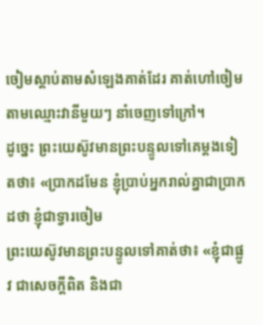ចៀមស្តាប់តាមសំឡេងគាត់ដែរ គាត់ហៅចៀមតាមឈ្មោះវានីមួយៗ នាំចេញទៅក្រៅ។
ដូច្នេះ ព្រះយេស៊ូវមានព្រះបន្ទូលទៅគេម្តងទៀតថា៖ «ប្រាកដមែន ខ្ញុំប្រាប់អ្នករាល់គ្នាជាប្រាកដថា ខ្ញុំជាទ្វារចៀម
ព្រះយេស៊ូវមានព្រះបន្ទូលទៅគាត់ថា៖ «ខ្ញុំជាផ្លូវ ជាសេចក្តីពិត និងជា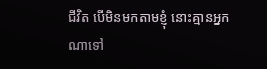ជីវិត បើមិនមកតាមខ្ញុំ នោះគ្មានអ្នកណាទៅ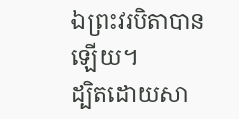ឯព្រះវរបិតាបានឡើយ។
ដ្បិតដោយសា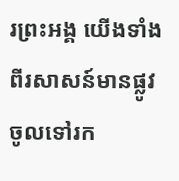រព្រះអង្គ យើងទាំងពីរសាសន៍មានផ្លូវចូលទៅរក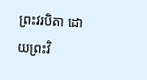ព្រះវរបិតា ដោយព្រះវិ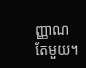ញ្ញាណតែមួយ។